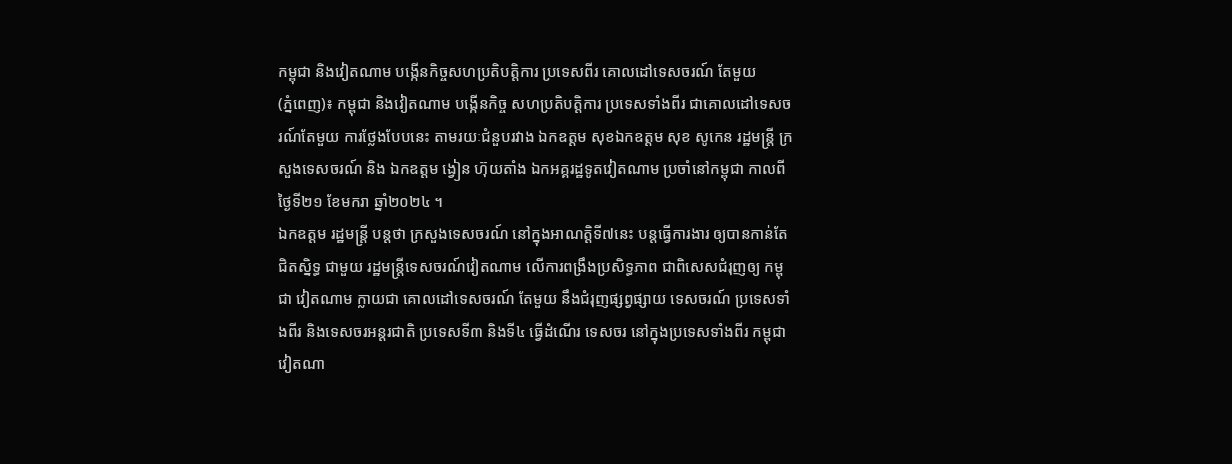កម្ពុជា និងវៀតណាម បង្កើនកិច្ចសហប្រតិបត្តិការ ប្រទេសពីរ គោលដៅទេសចរណ៍ តែមួយ
(ភ្នំពេញ)៖ កម្ពុជា និងវៀតណាម បង្កើនកិច្ច សហប្រតិបត្តិការ ប្រទេសទាំងពីរ ជាគោលដៅទេសចរណ៍តែមួយ ការថ្លែងបែបនេះ តាមរយៈជំនួបរវាង ឯកឧត្ដម សុខឯកឧត្ដម សុខ សូកេន រដ្ឋមន្ត្រី ក្រសួងទេសចរណ៍ និង ឯកឧត្តម ង្វៀន ហ៊ុយតាំង ឯកអគ្គរដ្ឋទូតវៀតណាម ប្រចាំនៅកម្ពុជា កាលពីថ្ងៃទី២១ ខែមករា ឆ្នាំ២០២៤ ។
ឯកឧត្តម រដ្ឋមន្ត្រី បន្តថា ក្រសួងទេសចរណ៍ នៅក្នុងអាណត្តិទី៧នេះ បន្តធ្វើការងារ ឲ្យបានកាន់តែជិតស្និទ្ធ ជាមួយ រដ្ឋមន្ត្រីទេសចរណ៍វៀតណាម លើការពង្រឹងប្រសិទ្ធភាព ជាពិសេសជំរុញឲ្យ កម្ពុជា វៀតណាម ក្លាយជា គោលដៅទេសចរណ៍ តែមួយ នឹងជំរុញផ្សព្វផ្សាយ ទេសចរណ៍ ប្រទេសទាំងពីរ និងទេសចរអន្តរជាតិ ប្រទេសទី៣ និងទី៤ ធ្វើដំណើរ ទេសចរ នៅក្នុងប្រទេសទាំងពីរ កម្ពុជា វៀតណា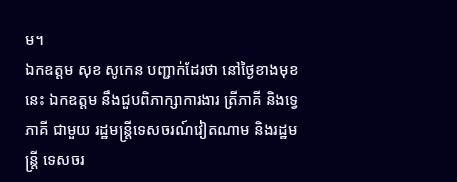ម។
ឯកឧត្ដម សុខ សូកេន បញ្ជាក់ដែរថា នៅថ្ងៃខាងមុខនេះ ឯកឧត្តម នឹងជួបពិភាក្សាការងារ ត្រីភាគី និងទ្វេភាគី ជាមួយ រដ្ឋមន្ត្រីទេសចរណ៍វៀតណាម និងរដ្ឋមន្ត្រី ទេសចរ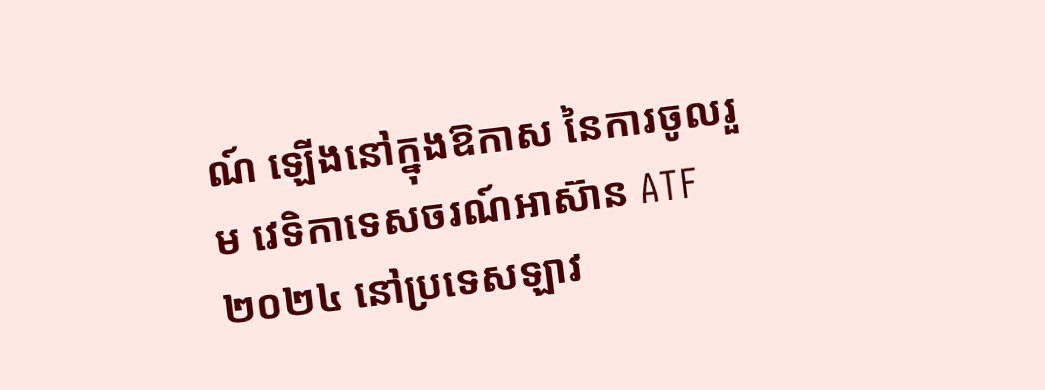ណ៍ ឡើងនៅក្នុងឱកាស នៃការចូលរួម វេទិកាទេសចរណ៍អាស៊ាន ATF ២០២៤ នៅប្រទេសឡាវ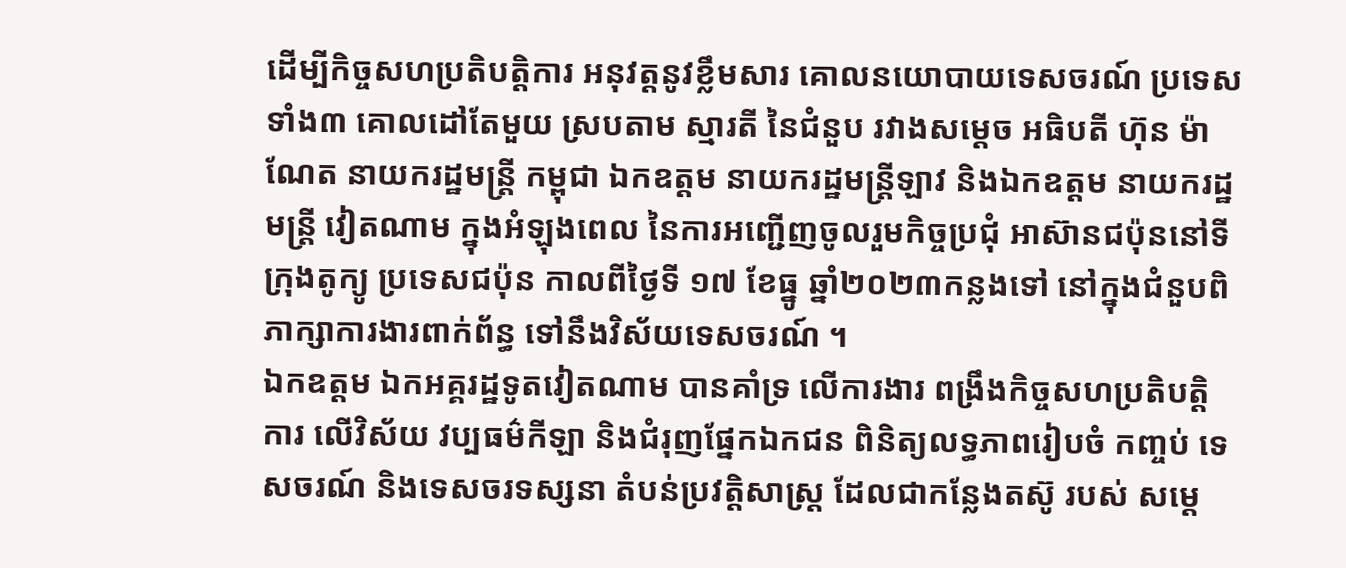ដើម្បីកិច្ចសហប្រតិបត្តិការ អនុវត្តនូវខ្លឹមសារ គោលនយោបាយទេសចរណ៍ ប្រទេសទាំង៣ គោលដៅតែមួយ ស្របតាម ស្មារតី នៃជំនួប រវាងសម្ដេច អធិបតី ហ៊ុន ម៉ាណែត នាយករដ្ឋមន្ត្រី កម្ពុជា ឯកឧត្តម នាយករដ្ឋមន្ត្រីឡាវ និងឯកឧត្ដម នាយករដ្ឋមន្ត្រី វៀតណាម ក្នុងអំឡុងពេល នៃការអញ្ជើញចូលរួមកិច្ចប្រជុំ អាស៊ានជប៉ុននៅទីក្រុងតូក្យូ ប្រទេសជប៉ុន កាលពីថ្ងៃទី ១៧ ខែធ្នូ ឆ្នាំ២០២៣កន្លងទៅ នៅក្នុងជំនួបពិភាក្សាការងារពាក់ព័ន្ធ ទៅនឹងវិស័យទេសចរណ៍ ។
ឯកឧត្តម ឯកអគ្គរដ្ឋទូតវៀតណាម បានគាំទ្រ លើការងារ ពង្រឹងកិច្ចសហប្រតិបត្តិ ការ លើវិស័យ វប្បធម៌កីឡា និងជំរុញផ្នែកឯកជន ពិនិត្យលទ្ធភាពរៀបចំ កញ្ចប់ ទេសចរណ៍ និងទេសចរទស្សនា តំបន់ប្រវត្តិសាស្ត្រ ដែលជាកន្លែងតស៊ូ របស់ សម្ដេ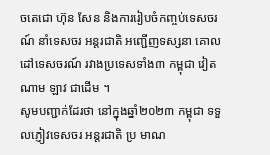ចតេជោ ហ៊ុន សែន និងការរៀបចំកញ្ចប់ទេសចរណ៍ នាំទេសចរ អន្តរជាតិ អញ្ជើញទស្សនា គោលដៅទេសចរណ៍ រវាងប្រទេសទាំង៣ កម្ពុជា វៀតណាម ឡាវ ជាដើម ។
សូមបញ្ជាក់ដែរថា នៅក្នុងឆ្នាំ២០២៣ កម្ពុជា ទទួលភ្ញៀវទេសចរ អន្តរជាតិ ប្រ មាណ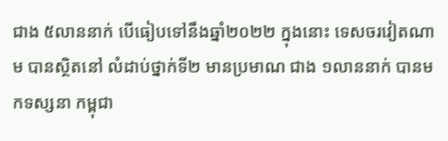ជាង ៥លាននាក់ បើធៀបទៅនឹងឆ្នាំ២០២២ ក្នុងនោះ ទេសចរវៀតណាម បានស្ថិតនៅ លំដាប់ថ្នាក់ទី២ មានប្រមាណ ជាង ១លាននាក់ បានមកទស្សនា កម្ពុជា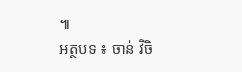៕
អត្ថបទ ៖ ចាន់ វិចិ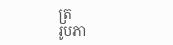ត្រ
រូបភា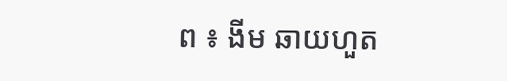ព ៖ ងីម ឆាយហួត